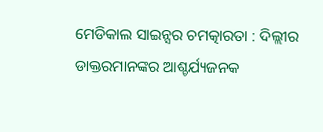ମେଡିକାଲ ସାଇନ୍ସର ଚମତ୍କାରତା : ଦିଲ୍ଲୀର ଡାକ୍ତରମାନଙ୍କର ଆଶ୍ଚର୍ଯ୍ୟଜନକ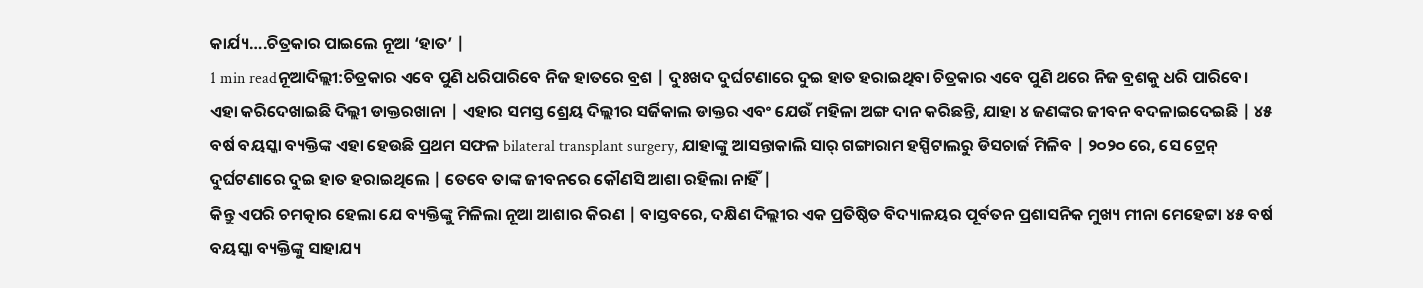କାର୍ଯ୍ୟ….ଚିତ୍ରକାର ପାଇଲେ ନୂଆ ‘ହାତ’ |
1 min readନୂଆଦିଲ୍ଲୀ:ଚିତ୍ରକାର ଏବେ ପୁଣି ଧରିପାରିବେ ନିଜ ହାତରେ ବ୍ରଶ | ଦୁଃଖଦ ଦୁର୍ଘଟଣାରେ ଦୁଇ ହାତ ହରାଇଥିବା ଚିତ୍ରକାର ଏବେ ପୁଣି ଥରେ ନିଜ ବ୍ରଶକୁ ଧରି ପାରିବେ। ଏହା କରିଦେଖାଇଛି ଦିଲ୍ଲୀ ଡାକ୍ତରଖାନା | ଏହାର ସମସ୍ତ ଶ୍ରେୟ ଦିଲ୍ଲୀର ସର୍ଜିକାଲ ଡାକ୍ତର ଏବଂ ଯେଉଁ ମହିଳା ଅଙ୍ଗ ଦାନ କରିଛନ୍ତି, ଯାହା ୪ ଜଣଙ୍କର ଜୀବନ ବଦଳାଇଦେଇଛି | ୪୫ ବର୍ଷ ବୟସ୍କା ବ୍ୟକ୍ତିଙ୍କ ଏହା ହେଉଛି ପ୍ରଥମ ସଫଳ bilateral transplant surgery, ଯାହାଙ୍କୁ ଆସନ୍ତାକାଲି ସାର୍ ଗଙ୍ଗାରାମ ହସ୍ପିଟାଲରୁ ଡିସଚାର୍ଜ ମିଳିବ | ୨୦୨୦ ରେ, ସେ ଟ୍ରେନ୍ ଦୁର୍ଘଟଣାରେ ଦୁଇ ହାତ ହରାଇଥିଲେ | ତେବେ ତାଙ୍କ ଜୀବନରେ କୌଣସି ଆଶା ରହିଲା ନାହିଁ |
କିନ୍ତୁ ଏପରି ଚମତ୍କାର ହେଲା ଯେ ବ୍ୟକ୍ତିଙ୍କୁ ମିଳିଲା ନୂଆ ଆଶାର କିରଣ | ବାସ୍ତବରେ, ଦକ୍ଷିଣ ଦିଲ୍ଲୀର ଏକ ପ୍ରତିଷ୍ଠିତ ବିଦ୍ୟାଳୟର ପୂର୍ବତନ ପ୍ରଶାସନିକ ମୁଖ୍ୟ ମୀନା ମେହେଟ୍ଟା ୪୫ ବର୍ଷ ବୟସ୍କା ବ୍ୟକ୍ତିଙ୍କୁ ସାହାଯ୍ୟ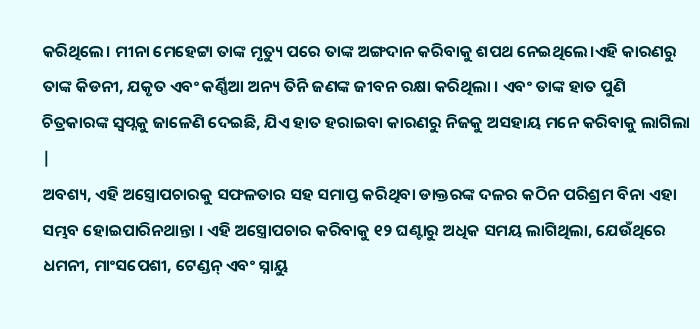କରିଥିଲେ। ମୀନା ମେହେଟ୍ଟା ତାଙ୍କ ମୃତ୍ୟୁ ପରେ ତାଙ୍କ ଅଙ୍ଗଦାନ କରିବାକୁ ଶପଥ ନେଇଥିଲେ।ଏହି କାରଣରୁ ତାଙ୍କ କିଡନୀ, ଯକୃତ ଏବଂ କର୍ଣ୍ଣିଆ ଅନ୍ୟ ତିନି ଜଣଙ୍କ ଜୀବନ ରକ୍ଷା କରିଥିଲା । ଏବଂ ତାଙ୍କ ହାତ ପୁଣି ଚିତ୍ରକାରଙ୍କ ସ୍ୱପ୍ନକୁ ଜାଳେଣି ଦେଇଛି, ଯିଏ ହାତ ହରାଇବା କାରଣରୁ ନିଜକୁ ଅସହାୟ ମନେ କରିବାକୁ ଲାଗିଲା |
ଅବଶ୍ୟ, ଏହି ଅସ୍ତ୍ରୋପଚାରକୁ ସଫଳତାର ସହ ସମାପ୍ତ କରିଥିବା ଡାକ୍ତରଙ୍କ ଦଳର କଠିନ ପରିଶ୍ରମ ବିନା ଏହା ସମ୍ଭବ ହୋଇପାରିନଥାନ୍ତା । ଏହି ଅସ୍ତ୍ରୋପଚାର କରିବାକୁ ୧୨ ଘଣ୍ଟାରୁ ଅଧିକ ସମୟ ଲାଗିଥିଲା, ଯେଉଁଥିରେ ଧମନୀ, ମାଂସପେଶୀ, ଟେଣ୍ଡନ୍ ଏବଂ ସ୍ନାୟୁ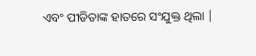ଏବଂ ପୀଡିତାଙ୍କ ହାତରେ ସଂଯୁକ୍ତ ଥିଲା |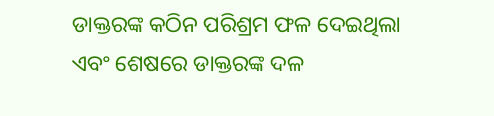ଡାକ୍ତରଙ୍କ କଠିନ ପରିଶ୍ରମ ଫଳ ଦେଇଥିଲା ଏବଂ ଶେଷରେ ଡାକ୍ତରଙ୍କ ଦଳ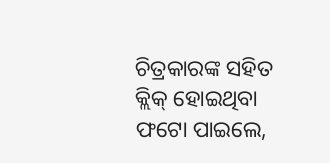ଚିତ୍ରକାରଙ୍କ ସହିତ କ୍ଲିକ୍ ହୋଇଥିବା ଫଟୋ ପାଇଲେ,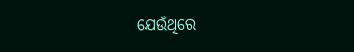ଯେଉଁଥିରେ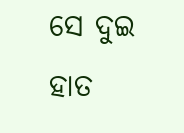ସେ ଦୁଇ ହାତ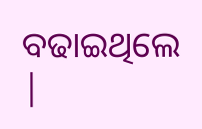ବଢାଇଥିଲେ |